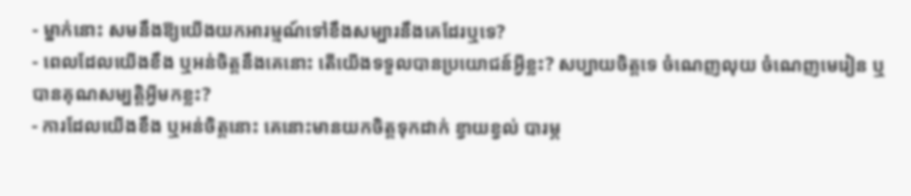- ម្នាក់នោះ សមនឹងឱ្យយើងយកអារម្មណ៍ទៅខឹងសម្បារនឹងគេដែរឬទេ?
- ពេលដែលយើងខឹង ឬអន់ចិត្តនឹងគេនោះ តើយើងទទួលបានប្រយោជន៍អ្វីខ្លះ? សប្បាយចិត្តទេ ចំណេញលុយ ចំណេញមេរៀន ឬបានគុណសម្បត្តិអ្វីមកខ្លះ?
- ការដែលយើងខឹង ឬអន់ចិត្តនោះ គេនោះមានយកចិត្តទុកដាក់ ខ្វាយខ្វល់ បារម្ភ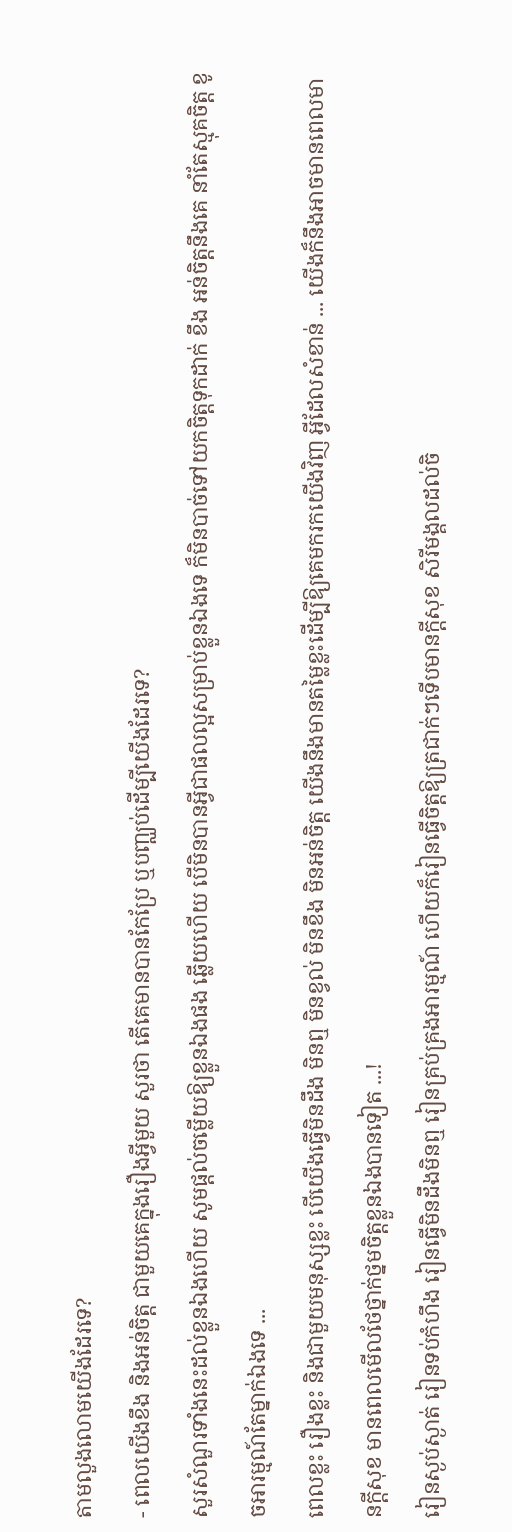តាមលួងលោមយើងដែរទេ?
- ពេលយើងខឹង និងអន់ចិត្ត ជាមួយគេក្នុងរឿងអ្វីមួយ សួរថា តើគេមានបានកែប្រែ ឬបញ្ឈប់ដើម្បីយើងដែរទេ?
សួរសំណួរទាំងនេះដល់ខ្លួនឯងហើយ សូមផ្ដល់ចម្លើយឱ្យខ្លួនឯងផង ឆ្លើយហើយ បើមិនបានអ្វីជាផលល្អសម្រាប់ខ្លួនឯងទេ ក៏មិនបាច់ទៅយកចិត្តទុកដាក់ ខឹង អន់ចិត្តនឹងគេ នាំតែស្មុគចិត្ត ខូចអារម្មណ៍តែម្នាក់ឯងទេ ...
ពេលខ្លះ រឿងខ្លះ និងជាមួយមនុស្សខ្លះ បើយើងធ្វើមិនដឹង មិនឮ មិនខ្វល់ មិនខឹង មិនអន់ចិត្ត យើងនឹងមានតម្លៃខ្លះដើម្បីឱ្យគេមករកយើងវិញ អ្វីដែលសំខាន់ ... យើងក៏នឹងអាចមានពេលមានក្ដីសុខ មានពេលមើលថែថ្នាក់ថ្នមចិត្តខ្លួនឯងបានទៀត ...!
រៀនស្ងប់ស្ងាត់ រៀនទប់កំហឹង រៀនធ្វើមិនដឹងមិនឮ រៀនគ្រប់គ្រងអារម្មណ៍ ហើយក៏រៀនធ្វើចិត្តឱ្យត្រជាក់ៗទើបមានក្ដីសុខ សិរីមង្គលដល់ចិ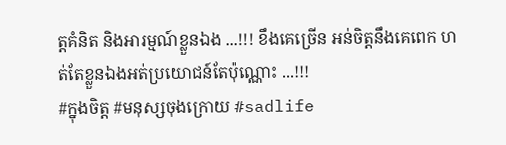ត្តគំនិត និងអារម្មណ៍ខ្លួនឯង ...!!! ខឹងគេច្រើន អន់ចិត្តនឹងគេពេក ហត់តែខ្លួនឯងអត់ប្រយោជន៍តែប៉ុណ្ណោះ ...!!!
#ក្នុងចិត្ត #មនុស្សចុងក្រោយ #sadlife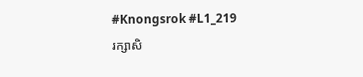#Knongsrok #L1_219
រក្សាសិ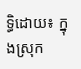ទ្ធិដោយ៖ ក្នុងស្រុក